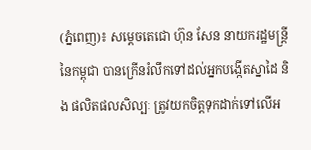(ភ្នំពេញ)៖ សម្តេចតេជោ ហ៊ុន សែន នាយករដ្ឋមន្រ្តី នៃកម្ពុជា បានក្រើនរំលឹកទៅដល់អ្នកបង្កើតស្នាដៃ និង ផលិតផលសិល្បៈ ត្រូវយកចិត្តទុកដាក់ទៅលើអ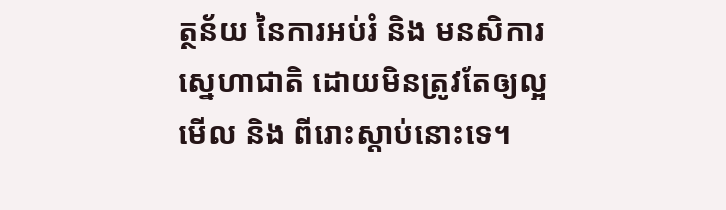ត្ថន័យ នៃការអប់រំ និង មនសិការស្នេហាជាតិ ដោយមិនត្រូវតែឲ្យល្អមើល និង ពីរោះស្តាប់នោះទេ។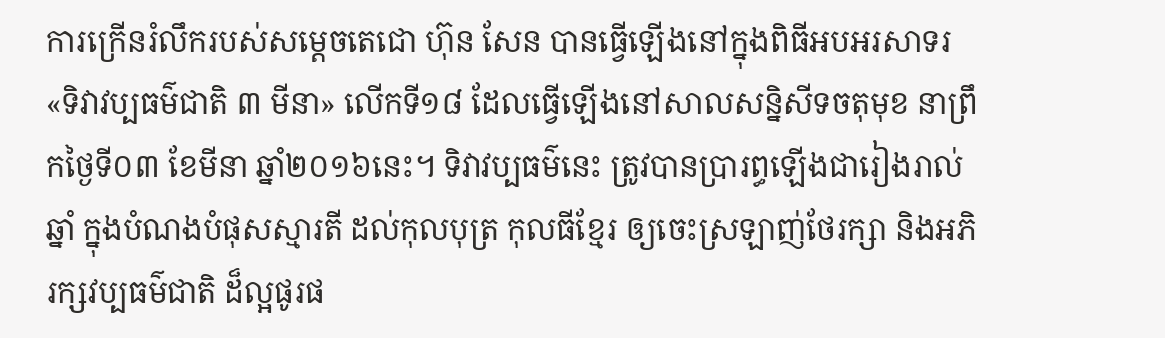ការក្រើនរំលឹករបស់សម្តេចតេជោ ហ៊ុន សែន បានធ្វើឡើងនៅក្នុងពិធីអបអរសាទរ «ទិវាវប្បធម៌ជាតិ ៣ មីនា» លើកទី១៨ ដែលធ្វើឡើងនៅសាលសន្និសីទចតុមុខ នាព្រឹកថ្ងៃទី០៣ ខែមីនា ឆ្នាំ២០១៦នេះ។ ទិវាវប្បធម៌នេះ ត្រូវបានប្រារព្ធឡើងជារៀងរាល់ឆ្នាំ ក្នុងបំណងបំផុសស្មារតី ដល់កុលបុត្រ កុលធីខ្មែរ ឲ្យចេះស្រឡាញ់ថែរក្សា និងអភិរក្សវប្បធម៌ជាតិ ដ៏ល្អផូរផ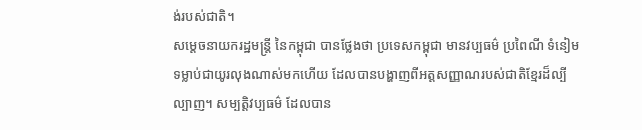ង់របស់ជាតិ។
សម្តេចនាយករដ្ឋមន្រ្តី នៃកម្ពុជា បានថ្លែងថា ប្រទេសកម្ពុជា មានវប្បធម៌ ប្រពៃណី ទំនៀមទម្លាប់ជាយូរលុងណាស់មកហើយ ដែលបានបង្ហាញពីអត្តសញ្ញាណរបស់ជាតិខ្មែរដ៏ល្បីល្បាញ។ សម្បត្តិវប្បធម៌ ដែលបាន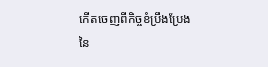កើតចេញពីកិច្ចខំប្រឹងប្រែង នៃ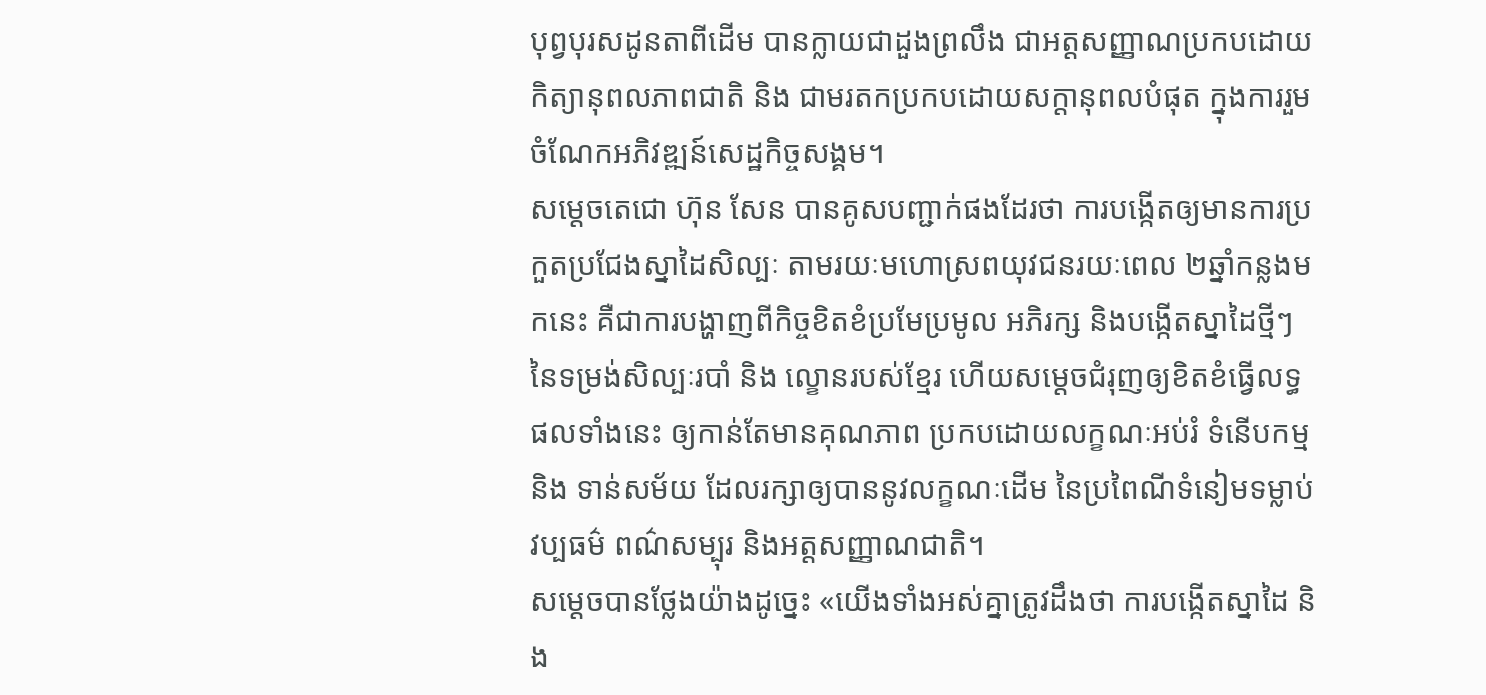បុព្វបុរសដូនតាពីដើម បានក្លាយជាដួងព្រលឹង ជាអត្តសញ្ញាណប្រកបដោយកិត្យានុពលភាពជាតិ និង ជាមរតកប្រកបដោយសក្តានុពលបំផុត ក្នុងការរួមចំណែកអភិវឌ្ឍន៍សេដ្ឋកិច្ចសង្គម។
សម្តេចតេជោ ហ៊ុន សែន បានគូសបញ្ជាក់ផងដែរថា ការបង្កើតឲ្យមានការប្រកួតប្រជែងស្នាដៃសិល្បៈ តាមរយៈមហោស្រពយុវជនរយៈពេល ២ឆ្នាំកន្លងមកនេះ គឺជាការបង្ហាញពីកិច្ចខិតខំប្រមែប្រមូល អភិរក្ស និងបង្កើតស្នាដៃថ្មីៗ នៃទម្រង់សិល្បៈរបាំ និង ល្ខោនរបស់ខ្មែរ ហើយសម្តេចជំរុញឲ្យខិតខំធ្វើលទ្ធផលទាំងនេះ ឲ្យកាន់តែមានគុណភាព ប្រកបដោយលក្ខណៈអប់រំ ទំនើបកម្ម និង ទាន់សម័យ ដែលរក្សាឲ្យបាននូវលក្ខណៈដើម នៃប្រពៃណីទំនៀមទម្លាប់ វប្បធម៌ ពណ៌សម្បុរ និងអត្តសញ្ញាណជាតិ។
សម្តេចបានថ្លែងយ៉ាងដូច្នេះ «យើងទាំងអស់គ្នាត្រូវដឹងថា ការបង្កើតស្នាដៃ និង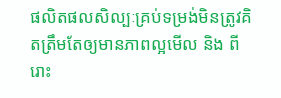ផលិតផលសិល្បៈគ្រប់ទម្រង់មិនត្រូវគិតត្រឹមតែឲ្យមានភាពល្អមើល និង ពីរោះ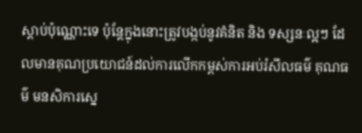ស្តាប់ប៉ុណ្ណោះទេ ប៉ុន្តែក្នុងនោះត្រូវបង្កប់នូវគំនិត និង ទស្សនៈល្អៗ ដែលមានគុណប្រយោជន៍ដល់ការលើកកម្ពស់ការអប់រំសីលធម៌ គុណធម៌ មនសិការស្នេ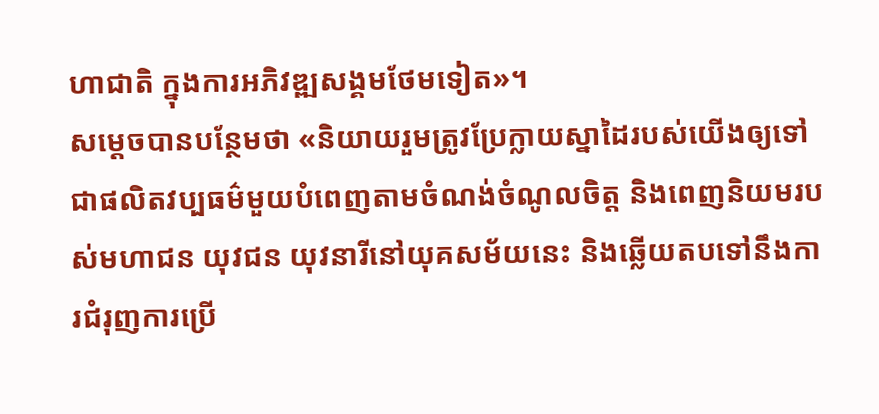ហាជាតិ ក្នុងការអភិវឌ្ឍសង្គមថែមទៀត»។
សម្តេចបានបន្ថែមថា «និយាយរួមត្រូវប្រែក្លាយស្នាដៃរបស់យើងឲ្យទៅជាផលិតវប្បធម៌មួយបំពេញតាមចំណង់ចំណូលចិត្ត និងពេញនិយមរបស់មហាជន យុវជន យុវនារីនៅយុគសម័យនេះ និងឆ្លើយតបទៅនឹងការជំរុញការប្រើ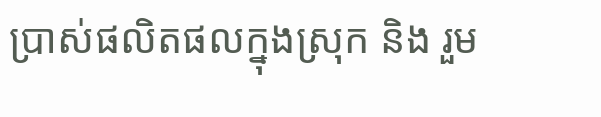ប្រាស់ផលិតផលក្នុងស្រុក និង រួម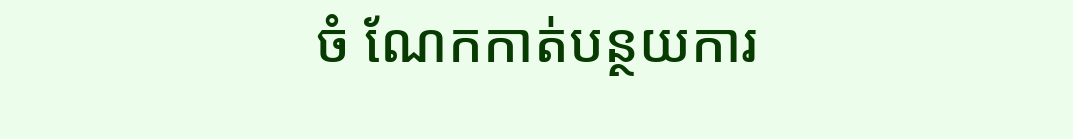ចំ ណែកកាត់បន្ថយការ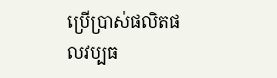ប្រើប្រាស់ផលិតផលវប្បធ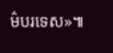ម៌បរទេស»៕